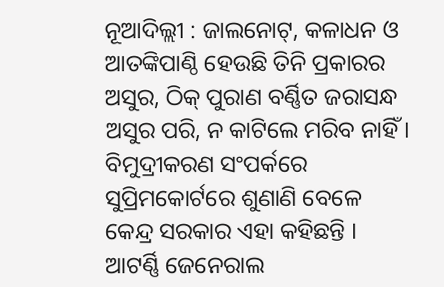ନୂଆଦିଲ୍ଲୀ : ଜାଲନୋଟ୍, କଳାଧନ ଓ ଆତଙ୍କିପାଣ୍ଠି ହେଉଛି ତିନି ପ୍ରକାରର ଅସୁର, ଠିକ୍ ପୁରାଣ ବର୍ଣ୍ଣିତ ଜରାସନ୍ଧ ଅସୁର ପରି, ନ କାଟିଲେ ମରିବ ନାହିଁ । ବିମୁଦ୍ରୀକରଣ ସଂପର୍କରେ ସୁପ୍ରିମକୋର୍ଟରେ ଶୁଣାଣି ବେଳେ କେନ୍ଦ୍ର ସରକାର ଏହା କହିଛନ୍ତି ।
ଆଟର୍ଣ୍ଣି ଜେନେରାଲ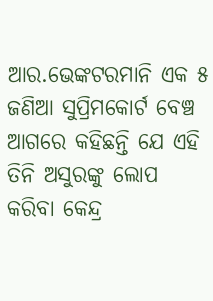ଆର.ଭେଙ୍କଟରମାନି ଏକ ୫ ଜଣିଆ ସୁପ୍ରିମକୋର୍ଟ ବେଞ୍ଚ ଆଗରେ କହିଛନ୍ତି ଯେ ଏହି ତିନି ଅସୁରଙ୍କୁ ଲୋପ କରିବା କେନ୍ଦ୍ର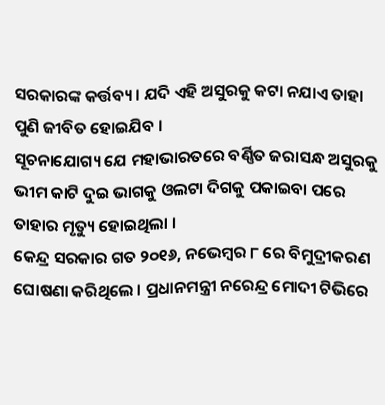ସରକାରଙ୍କ କର୍ତ୍ତବ୍ୟ । ଯଦି ଏହି ଅସୁରକୁ କଟା ନଯାଏ ତାହା ପୁଣି ଜୀବିତ ହୋଇଯିବ ।
ସୂଚନାଯୋଗ୍ୟ ଯେ ମହାଭାରତରେ ବର୍ଣ୍ଣିତ ଜରାସନ୍ଧ ଅସୁରକୁ ଭୀମ କାଟି ଦୁଇ ଭାଗକୁ ଓଲଟା ଦିଗକୁ ପକାଇବା ପରେ ତାହାର ମୃତ୍ୟୁ ହୋଇଥିଲା ।
କେନ୍ଦ୍ର ସରକାର ଗତ ୨୦୧୬, ନଭେମ୍ବର ୮ ରେ ବିମୁଦ୍ରୀକରଣ ଘୋଷଣା କରିଥିଲେ । ପ୍ରଧାନମନ୍ତ୍ରୀ ନରେନ୍ଦ୍ର ମୋଦୀ ଟିଭିରେ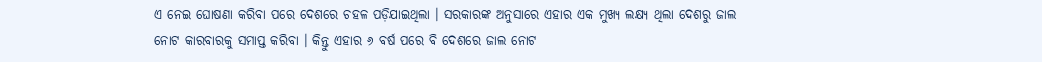ଏ ନେଇ ଘୋଷଣା କରିବା ପରେ ଦେଶରେ ଚହଳ ପଡ଼ିଯାଇଥିଲା । ସରକାରଙ୍କ ଅନୁସାରେ ଏହାର ଏକ ମୁଖ୍ୟ ଲକ୍ଷ୍ୟ ଥିଲା ଦେଶରୁ ଜାଲ ନୋଟ କାରବାରକୁ ସମାପ୍ତ କରିବା । କିନ୍ତୁ ଏହାର ୬ ବର୍ଷ ପରେ ବି ଦେଶରେ ଜାଲ ନୋଟ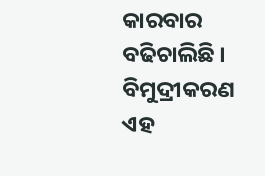କାରବାର ବଢିଚାଲିଛି । ବିମୁଦ୍ରୀକରଣ ଏହ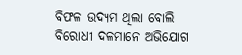ବିଫଳ ଉଦ୍ୟମ ଥିଲା ବୋଲି ବିରୋଧୀ ଦଳମାନେ ଅଭିଯୋଗ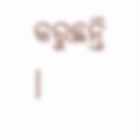କରୁଛନ୍ତି ।